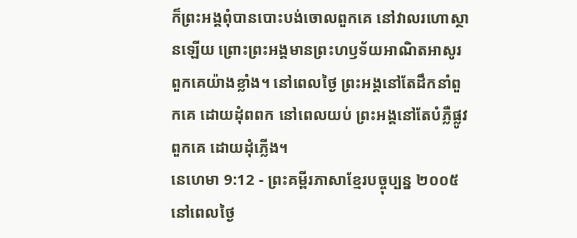ក៏ព្រះអង្គពុំបានបោះបង់ចោលពួកគេ នៅវាលរហោស្ថានឡើយ ព្រោះព្រះអង្គមានព្រះហឫទ័យអាណិតអាសូរ ពួកគេយ៉ាងខ្លាំង។ នៅពេលថ្ងៃ ព្រះអង្គនៅតែដឹកនាំពួកគេ ដោយដុំពពក នៅពេលយប់ ព្រះអង្គនៅតែបំភ្លឺផ្លូវពួកគេ ដោយដុំភ្លើង។
នេហេមា 9:12 - ព្រះគម្ពីរភាសាខ្មែរបច្ចុប្បន្ន ២០០៥ នៅពេលថ្ងៃ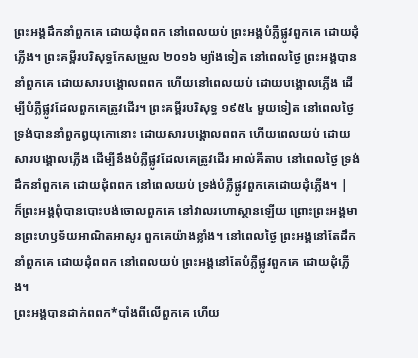ព្រះអង្គដឹកនាំពួកគេ ដោយដុំពពក នៅពេលយប់ ព្រះអង្គបំភ្លឺផ្លូវពួកគេ ដោយដុំភ្លើង។ ព្រះគម្ពីរបរិសុទ្ធកែសម្រួល ២០១៦ ម្យ៉ាងទៀត នៅពេលថ្ងៃ ព្រះអង្គបាននាំពួកគេ ដោយសារបង្គោលពពក ហើយនៅពេលយប់ ដោយបង្គោលភ្លើង ដើម្បីបំភ្លឺផ្លូវដែលពួកគេត្រូវដើរ។ ព្រះគម្ពីរបរិសុទ្ធ ១៩៥៤ មួយទៀត នៅពេលថ្ងៃ ទ្រង់បាននាំពួកឰយុកោនោះ ដោយសារបង្គោលពពក ហើយពេលយប់ ដោយសារបង្គោលភ្លើង ដើម្បីនឹងបំភ្លឺផ្លូវដែលគេត្រូវដើរ អាល់គីតាប នៅពេលថ្ងៃ ទ្រង់ដឹកនាំពួកគេ ដោយដុំពពក នៅពេលយប់ ទ្រង់បំភ្លឺផ្លូវពួកគេដោយដុំភ្លើង។ |
ក៏ព្រះអង្គពុំបានបោះបង់ចោលពួកគេ នៅវាលរហោស្ថានឡើយ ព្រោះព្រះអង្គមានព្រះហឫទ័យអាណិតអាសូរ ពួកគេយ៉ាងខ្លាំង។ នៅពេលថ្ងៃ ព្រះអង្គនៅតែដឹកនាំពួកគេ ដោយដុំពពក នៅពេលយប់ ព្រះអង្គនៅតែបំភ្លឺផ្លូវពួកគេ ដោយដុំភ្លើង។
ព្រះអង្គបានដាក់ពពក*បាំងពីលើពួកគេ ហើយ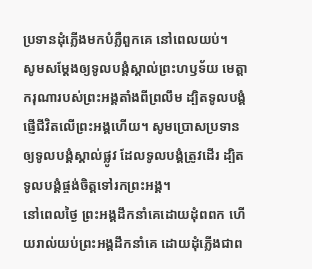ប្រទានដុំភ្លើងមកបំភ្លឺពួកគេ នៅពេលយប់។
សូមសម្តែងឲ្យទូលបង្គំស្គាល់ព្រះហឫទ័យ មេត្តាករុណារបស់ព្រះអង្គតាំងពីព្រលឹម ដ្បិតទូលបង្គំផ្ញើជីវិតលើព្រះអង្គហើយ។ សូមប្រោសប្រទានឲ្យទូលបង្គំស្គាល់ផ្លូវ ដែលទូលបង្គំត្រូវដើរ ដ្បិតទូលបង្គំផ្ចង់ចិត្តទៅរកព្រះអង្គ។
នៅពេលថ្ងៃ ព្រះអង្គដឹកនាំគេដោយដុំពពក ហើយរាល់យប់ព្រះអង្គដឹកនាំគេ ដោយដុំភ្លើងជាព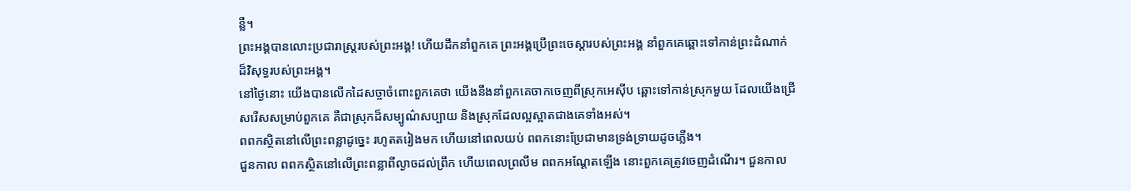ន្លឺ។
ព្រះអង្គបានលោះប្រជារាស្ត្ររបស់ព្រះអង្គ! ហើយដឹកនាំពួកគេ ព្រះអង្គប្រើព្រះចេស្ដារបស់ព្រះអង្គ នាំពួកគេឆ្ពោះទៅកាន់ព្រះដំណាក់ ដ៏វិសុទ្ធរបស់ព្រះអង្គ។
នៅថ្ងៃនោះ យើងបានលើកដៃសច្ចាចំពោះពួកគេថា យើងនឹងនាំពួកគេចាកចេញពីស្រុកអេស៊ីប ឆ្ពោះទៅកាន់ស្រុកមួយ ដែលយើងជ្រើសរើសសម្រាប់ពួកគេ គឺជាស្រុកដ៏សម្បូណ៌សប្បាយ និងស្រុកដែលល្អស្អាតជាងគេទាំងអស់។
ពពកស្ថិតនៅលើព្រះពន្លាដូច្នេះ រហូតតរៀងមក ហើយនៅពេលយប់ ពពកនោះប្រែជាមានទ្រង់ទ្រាយដូចភ្លើង។
ជួនកាល ពពកស្ថិតនៅលើព្រះពន្លាពីល្ងាចដល់ព្រឹក ហើយពេលព្រលឹម ពពកអណ្ដែតឡើង នោះពួកគេត្រូវចេញដំណើរ។ ជួនកាល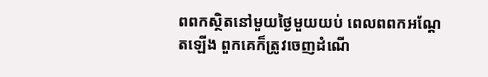ពពកស្ថិតនៅមួយថ្ងៃមួយយប់ ពេលពពកអណ្ដែតឡើង ពួកគេក៏ត្រូវចេញដំណើ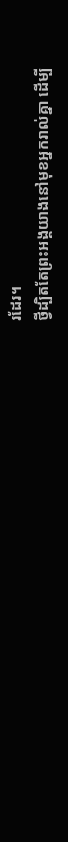រដែរ។
ថ្វីដ្បិតតែព្រះអង្គយាងនៅមុខអ្នករាល់គ្នា ដើម្បី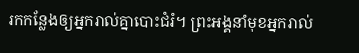រកកន្លែងឲ្យអ្នករាល់គ្នាបោះជំរំ។ ព្រះអង្គនាំមុខអ្នករាល់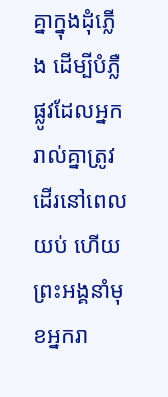គ្នាក្នុងដុំភ្លើង ដើម្បីបំភ្លឺផ្លូវដែលអ្នករាល់គ្នាត្រូវដើរនៅពេលយប់ ហើយព្រះអង្គនាំមុខអ្នករា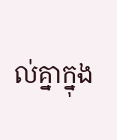ល់គ្នាក្នុង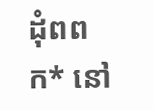ដុំពពក* នៅ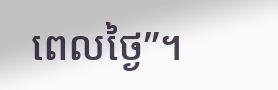ពេលថ្ងៃ”។